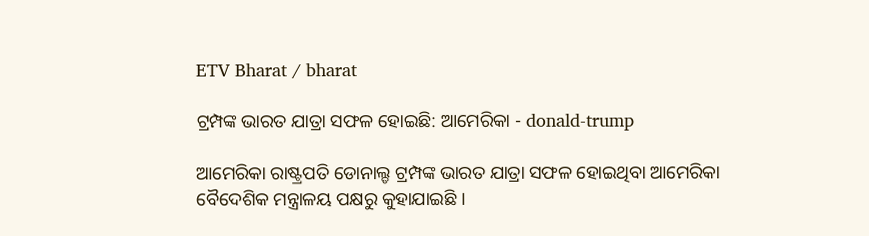ETV Bharat / bharat

ଟ୍ରମ୍ପଙ୍କ ଭାରତ ଯାତ୍ରା ସଫଳ ହୋଇଛି: ଆମେରିକା - donald-trump

ଆମେରିକା ରାଷ୍ଟ୍ରପତି ଡୋନାଲ୍ଡ ଟ୍ରମ୍ପଙ୍କ ଭାରତ ଯାତ୍ରା ସଫଳ ହୋଇଥିବା ଆମେରିକା ବୈଦେଶିକ ମନ୍ତ୍ରାଳୟ ପକ୍ଷରୁ କୁହାଯାଇଛି ।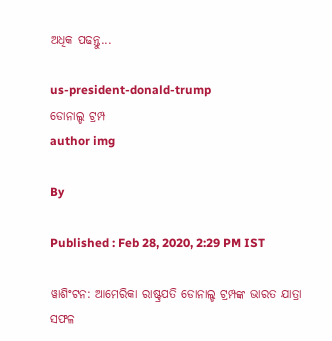ଅଧିକ ପଢନ୍ତୁ...

us-president-donald-trump
ଡୋନାଲ୍ଡ ଟ୍ରମ୍ପ
author img

By

Published : Feb 28, 2020, 2:29 PM IST

ୱାଶିଂଟନ: ଆମେରିକା ରାଷ୍ଟ୍ରପତି ଡୋନାଲ୍ଡ ଟ୍ରମ୍ପଙ୍କ ଭାରତ ଯାତ୍ରା ସଫଳ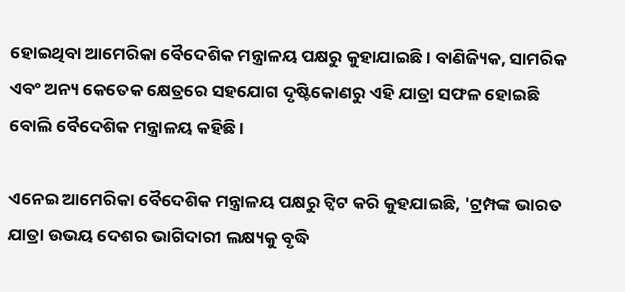ହୋଇଥିବା ଆମେରିକା ବୈଦେଶିକ ମନ୍ତ୍ରାଳୟ ପକ୍ଷରୁ କୁହାଯାଇଛି । ବାଣିଜ୍ୟିକ, ସାମରିକ ଏବଂ ଅନ୍ୟ କେତେକ କ୍ଷେତ୍ରରେ ସହଯୋଗ ଦୃଷ୍ଟିକୋଣରୁ ଏହି ଯାତ୍ରା ସଫଳ ହୋଇଛି ବୋଲି ବୈଦେଶିକ ମନ୍ତ୍ରାଳୟ କହିଛି ।

ଏନେଇ ଆମେରିକା ବୈଦେଶିକ ମନ୍ତ୍ରାଳୟ ପକ୍ଷରୁ ଟ୍ବିଟ କରି କୁହଯାଇଛି, 'ଟ୍ରମ୍ପଙ୍କ ଭାରତ ଯାତ୍ରା ଉଭୟ ଦେଶର ଭାଗିଦାରୀ ଲକ୍ଷ୍ୟକୁ ବୃଦ୍ଧି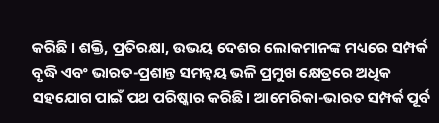କରିଛି । ଶକ୍ତି, ପ୍ରତିରକ୍ଷା, ଉଭୟ ଦେଶର ଲୋକମାନଙ୍କ ମଧ୍ୟରେ ସମ୍ପର୍କ ବୃଦ୍ଧି ଏବଂ ଭାରତ-ପ୍ରଶାନ୍ତ ସମନ୍ବୟ ଭଳି ପ୍ରମୁଖ କ୍ଷେତ୍ରରେ ଅଧିକ ସହଯୋଗ ପାଇଁ ପଥ ପରିଷ୍କାର କରିଛି। ଆମେରିକା-ଭାରତ ସମ୍ପର୍କ ପୂର୍ବ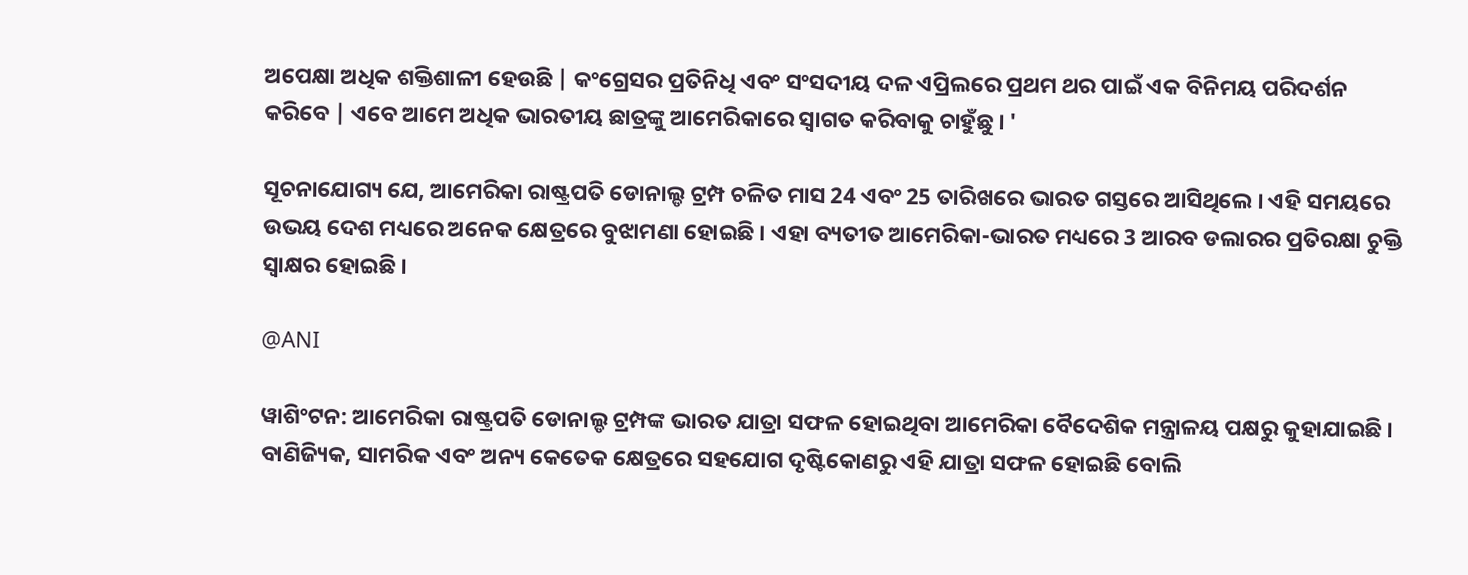ଅପେକ୍ଷା ଅଧିକ ଶକ୍ତିଶାଳୀ ହେଉଛି | କଂଗ୍ରେସର ପ୍ରତିନିଧି ଏବଂ ସଂସଦୀୟ ଦଳ ଏପ୍ରିଲରେ ପ୍ରଥମ ଥର ପାଇଁ ଏକ ବିନିମୟ ପରିଦର୍ଶନ କରିବେ | ଏବେ ଆମେ ଅଧିକ ଭାରତୀୟ ଛାତ୍ରଙ୍କୁ ଆମେରିକାରେ ସ୍ବାଗତ କରିବାକୁ ଚାହୁଁଛୁ । '

ସୂଚନାଯୋଗ୍ୟ ଯେ, ଆମେରିକା ରାଷ୍ଟ୍ରପତି ଡୋନାଲ୍ଡ ଟ୍ରମ୍ପ ଚଳିତ ମାସ 24 ଏବଂ 25 ତାରିଖରେ ଭାରତ ଗସ୍ତରେ ଆସିଥିଲେ । ଏହି ସମୟରେ ଉଭୟ ଦେଶ ମଧ୍ୟରେ ଅନେକ କ୍ଷେତ୍ରରେ ବୁଝାମଣା ହୋଇଛି । ଏହା ବ୍ୟତୀତ ଆମେରିକା-ଭାରତ ମଧ୍ୟରେ 3 ଆରବ ଡଲାରର ପ୍ରତିରକ୍ଷା ଚୁକ୍ତି ସ୍ବାକ୍ଷର ହୋଇଛି ।

@ANI

ୱାଶିଂଟନ: ଆମେରିକା ରାଷ୍ଟ୍ରପତି ଡୋନାଲ୍ଡ ଟ୍ରମ୍ପଙ୍କ ଭାରତ ଯାତ୍ରା ସଫଳ ହୋଇଥିବା ଆମେରିକା ବୈଦେଶିକ ମନ୍ତ୍ରାଳୟ ପକ୍ଷରୁ କୁହାଯାଇଛି । ବାଣିଜ୍ୟିକ, ସାମରିକ ଏବଂ ଅନ୍ୟ କେତେକ କ୍ଷେତ୍ରରେ ସହଯୋଗ ଦୃଷ୍ଟିକୋଣରୁ ଏହି ଯାତ୍ରା ସଫଳ ହୋଇଛି ବୋଲି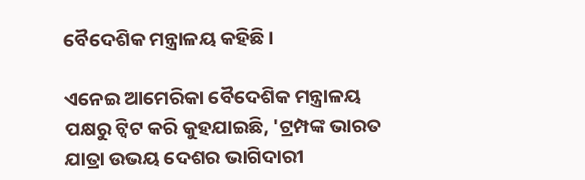ବୈଦେଶିକ ମନ୍ତ୍ରାଳୟ କହିଛି ।

ଏନେଇ ଆମେରିକା ବୈଦେଶିକ ମନ୍ତ୍ରାଳୟ ପକ୍ଷରୁ ଟ୍ବିଟ କରି କୁହଯାଇଛି, 'ଟ୍ରମ୍ପଙ୍କ ଭାରତ ଯାତ୍ରା ଉଭୟ ଦେଶର ଭାଗିଦାରୀ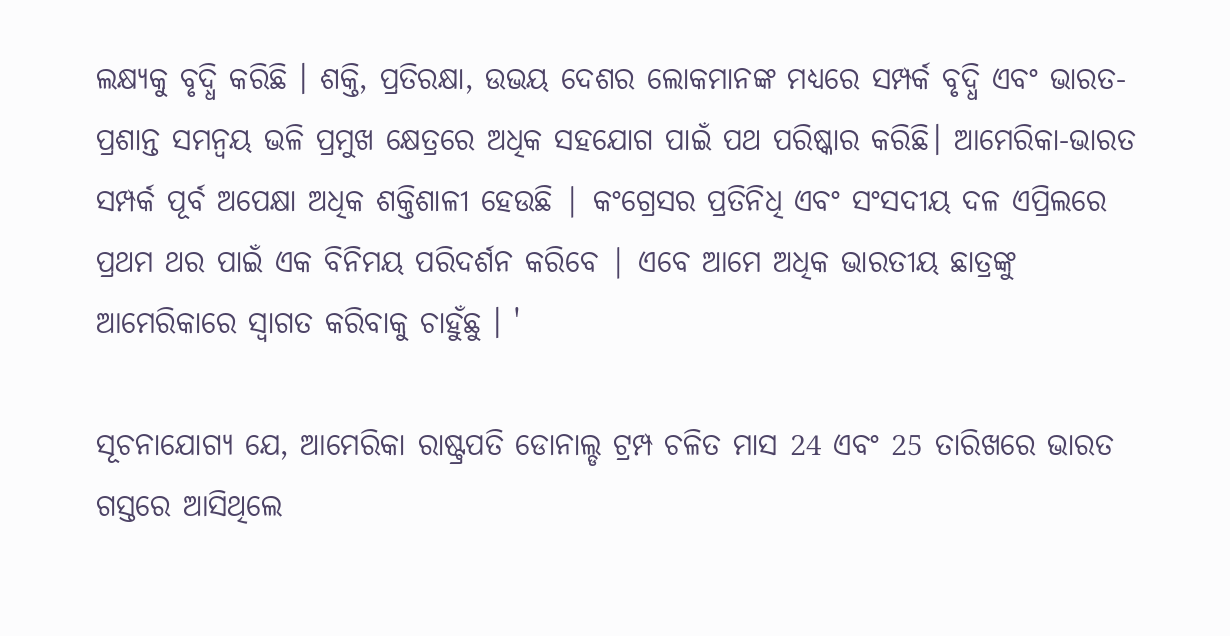ଲକ୍ଷ୍ୟକୁ ବୃଦ୍ଧି କରିଛି । ଶକ୍ତି, ପ୍ରତିରକ୍ଷା, ଉଭୟ ଦେଶର ଲୋକମାନଙ୍କ ମଧ୍ୟରେ ସମ୍ପର୍କ ବୃଦ୍ଧି ଏବଂ ଭାରତ-ପ୍ରଶାନ୍ତ ସମନ୍ବୟ ଭଳି ପ୍ରମୁଖ କ୍ଷେତ୍ରରେ ଅଧିକ ସହଯୋଗ ପାଇଁ ପଥ ପରିଷ୍କାର କରିଛି। ଆମେରିକା-ଭାରତ ସମ୍ପର୍କ ପୂର୍ବ ଅପେକ୍ଷା ଅଧିକ ଶକ୍ତିଶାଳୀ ହେଉଛି | କଂଗ୍ରେସର ପ୍ରତିନିଧି ଏବଂ ସଂସଦୀୟ ଦଳ ଏପ୍ରିଲରେ ପ୍ରଥମ ଥର ପାଇଁ ଏକ ବିନିମୟ ପରିଦର୍ଶନ କରିବେ | ଏବେ ଆମେ ଅଧିକ ଭାରତୀୟ ଛାତ୍ରଙ୍କୁ ଆମେରିକାରେ ସ୍ବାଗତ କରିବାକୁ ଚାହୁଁଛୁ । '

ସୂଚନାଯୋଗ୍ୟ ଯେ, ଆମେରିକା ରାଷ୍ଟ୍ରପତି ଡୋନାଲ୍ଡ ଟ୍ରମ୍ପ ଚଳିତ ମାସ 24 ଏବଂ 25 ତାରିଖରେ ଭାରତ ଗସ୍ତରେ ଆସିଥିଲେ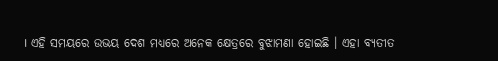। ଏହି ସମୟରେ ଉଭୟ ଦେଶ ମଧ୍ୟରେ ଅନେକ କ୍ଷେତ୍ରରେ ବୁଝାମଣା ହୋଇଛି । ଏହା ବ୍ୟତୀତ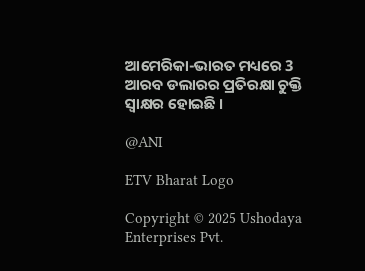ଆମେରିକା-ଭାରତ ମଧ୍ୟରେ 3 ଆରବ ଡଲାରର ପ୍ରତିରକ୍ଷା ଚୁକ୍ତି ସ୍ବାକ୍ଷର ହୋଇଛି ।

@ANI

ETV Bharat Logo

Copyright © 2025 Ushodaya Enterprises Pvt.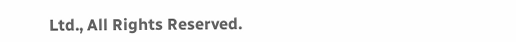Ltd., All Rights Reserved.